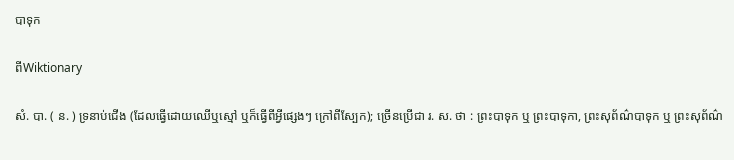បាទុក

ពីWiktionary

សំ. បា. ( ន. ) ទ្រនាប់ជើង (ដែលធ្វើដោយឈើឬស្មៅ ឬក៏ធ្វើពីអ្វីផ្សេងៗ ក្រៅពីស្បែក); ច្រើនប្រើជា រ. ស. ថា : ព្រះបាទុក ឬ ព្រះបាទុកា, ព្រះសុព័ណ៌បាទុក ឬ ព្រះសុព័ណ៌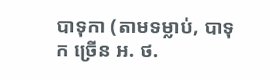បាទុកា (តាមទម្លាប់, បាទុក ច្រើន អ. ថ.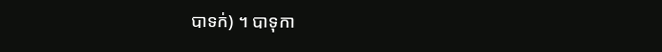បាទក់) ។ បាទុកា